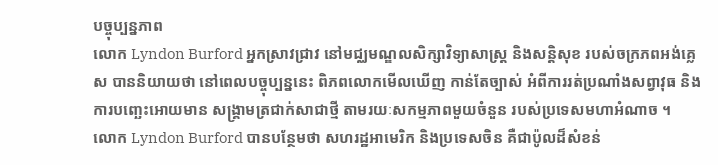បច្ចុប្បន្នភាព
លោក Lyndon Burford អ្នកស្រាវជ្រាវ នៅមជ្ឈមណ្ឌលសិក្សាវិទ្យាសាស្ត្រ និងសន្តិសុខ របស់ចក្រភពអង់គ្លេស បាននិយាយថា នៅពេលបច្ចុប្បន្ននេះ ពិភពលោកមើលឃើញ កាន់តែច្បាស់ អំពីការរត់ប្រណាំងសព្វាវុធ និងការបញ្ឆេះអោយមាន សង្គ្រាមត្រជាក់សាជាថ្មី តាមរយៈសកម្មភាពមួយចំនួន របស់ប្រទេសមហាអំណាច ។
លោក Lyndon Burford បានបន្ថែមថា សហរដ្ឋអាមេរិក និងប្រទេសចិន គឺជាប៉ូលដ៏សំខន់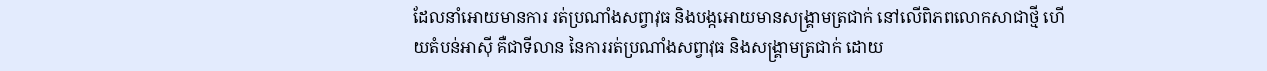ដែលនាំអោយមានការ រត់ប្រណាំងសព្វាវុធ និងបង្កអោយមានសង្គ្រាមត្រជាក់ នៅលើពិភពលោកសាជាថ្មី ហើយតំបន់អាស៊ី គឺជាទីលាន នៃការរត់ប្រណាំងសព្វាវុធ និងសង្គ្រាមត្រជាក់ ដោយ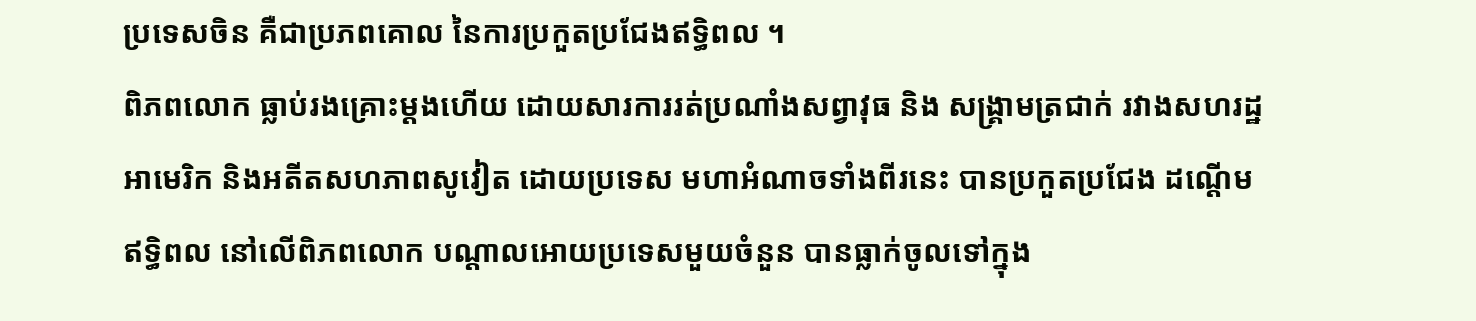ប្រទេសចិន គឺជាប្រភពគោល នៃការប្រកួតប្រជែងឥទ្ធិពល ។
ពិភពលោក ធ្លាប់រងគ្រោះម្តងហើយ ដោយសារការរត់ប្រណាំងសព្វាវុធ និង សង្គ្រាមត្រជាក់ រវាងសហរដ្ឋអាមេរិក និងអតីតសហភាពសូវៀត ដោយប្រទេស មហាអំណាចទាំងពីរនេះ បានប្រកួតប្រជែង ដណ្តើមឥទ្ធិពល នៅលើពិភពលោក បណ្តាលអោយប្រទេសមួយចំនួន បានធ្លាក់ចូលទៅក្នុង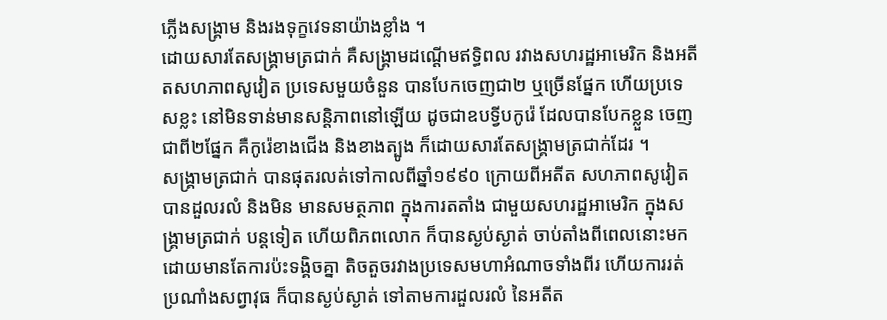ភ្លើងសង្គ្រាម និងរងទុក្ខវេទនាយ៉ាងខ្លាំង ។
ដោយសារតែសង្គ្រាមត្រជាក់ គឺសង្គ្រាមដណ្តើមឥទ្ធិពល រវាងសហរដ្ឋអាមេរិក និងអតីតសហភាពសូវៀត ប្រទេសមួយចំនួន បានបែកចេញជា២ ឬច្រើនផ្នែក ហើយប្រទេសខ្លះ នៅមិនទាន់មានសន្តិភាពនៅឡើយ ដូចជាឧបទ្វីបកូរ៉េ ដែលបានបែកខ្លួន ចេញជាពី២ផ្នែក គឺកូរ៉េខាងជើង និងខាងត្បូង ក៏ដោយសារតែសង្គ្រាមត្រជាក់ដែរ ។
សង្គ្រាមត្រជាក់ បានផុតរលត់ទៅកាលពីឆ្នាំ១៩៩០ ក្រោយពីអតីត សហភាពសូវៀត បានដួលរលំ និងមិន មានសមត្ថភាព ក្នុងការតតាំង ជាមួយសហរដ្ឋអាមេរិក ក្នុងសង្គ្រាមត្រជាក់ បន្តទៀត ហើយពិភពលោក ក៏បានស្ងប់ស្ងាត់ ចាប់តាំងពីពេលនោះមក ដោយមានតែការប៉ះទង្គិចគ្នា តិចតួចរវាងប្រទេសមហាអំណាចទាំងពីរ ហើយការរត់ប្រណាំងសព្វាវុធ ក៏បានស្ងប់ស្ងាត់ ទៅតាមការដួលរលំ នៃអតីត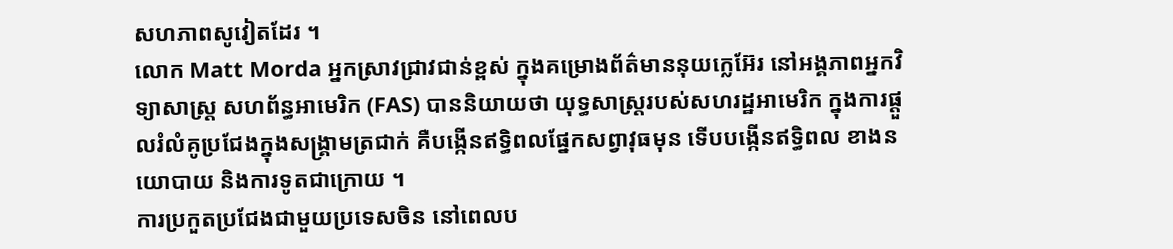សហភាពសូវៀតដែរ ។
លោក Matt Morda អ្នកស្រាវជ្រាវជាន់ខ្ពស់ ក្នុងគម្រោងព័ត៌មាននុយក្លេអ៊ែរ នៅអង្គភាពអ្នកវិទ្យាសាស្ត្រ សហព័ន្ធអាមេរិក (FAS) បាននិយាយថា យុទ្ធសាស្ត្ររបស់សហរដ្ឋអាមេរិក ក្នុងការផ្តួលរំលំគូប្រជែងក្នុងសង្គ្រាមត្រជាក់ គឺបង្កើនឥទ្ធិពលផ្នែកសព្វាវុធមុន ទើបបង្កើនឥទ្ធិពល ខាងនយោបាយ និងការទូតជាក្រោយ ។
ការប្រកួតប្រជែងជាមួយប្រទេសចិន នៅពេលប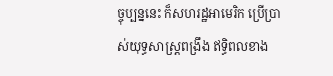ច្ចុប្បន្ននេះ ក៏សហរដ្ឋអាមេរិក ប្រើប្រាស់យុទ្ធសាស្ត្រពង្រឹង ឥទ្ធិពលខាង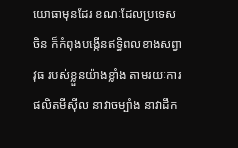យោធាមុនដែរ ខណៈដែលប្រទេសចិន ក៏កំពុងបង្កើនឥទ្ធិពលខាងសព្វាវុធ របស់ខ្លួនយ៉ាងខ្លាំង តាមរយៈការផលិតមីស៊ីល នាវាចម្បាំង នាវាដឹក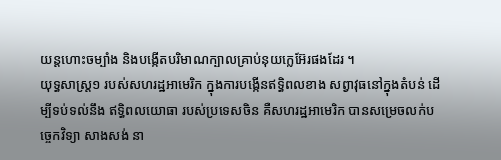យន្តហោះចម្បាំង និងបង្កើតបរិមាណក្បាលគ្រាប់នុយក្លេអ៊ែរផងដែរ ។
យុទ្ធសាស្ត្រ១ របស់សហរដ្ឋអាមេរិក ក្នុងការបង្កើនឥទ្ធិពលខាង សព្វាវុធនៅក្នុងតំបន់ ដើម្បីទប់ទល់នឹង ឥទ្ធិពលយោធា របស់ប្រទេសចិន គឺសហរដ្ឋអាមេរិក បានសម្រេចលក់បច្ចេកវិទ្យា សាងសង់ នា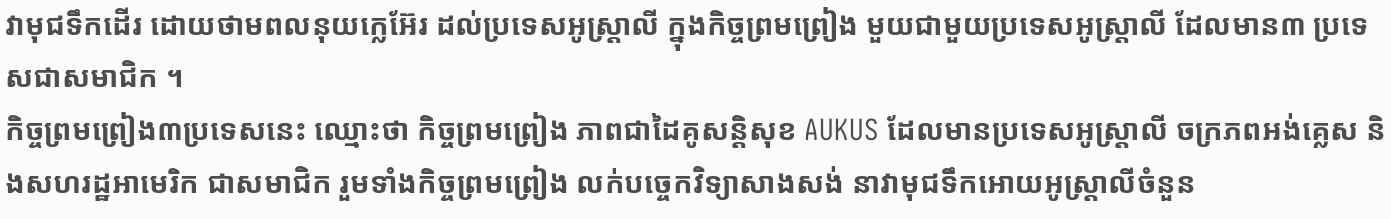វាមុជទឹកដើរ ដោយថាមពលនុយក្លេអ៊ែរ ដល់ប្រទេសអូស្ត្រាលី ក្នុងកិច្ចព្រមព្រៀង មួយជាមួយប្រទេសអូស្ត្រាលី ដែលមាន៣ ប្រទេសជាសមាជិក ។
កិច្ចព្រមព្រៀង៣ប្រទេសនេះ ឈ្មោះថា កិច្ចព្រមព្រៀង ភាពជាដៃគូសន្តិសុខ AUKUS ដែលមានប្រទេសអូស្ត្រាលី ចក្រភពអង់គ្លេស និងសហរដ្ឋអាមេរិក ជាសមាជិក រួមទាំងកិច្ចព្រមព្រៀង លក់បច្ចេកវិទ្យាសាងសង់ នាវាមុជទឹកអោយអូស្ត្រាលីចំនួន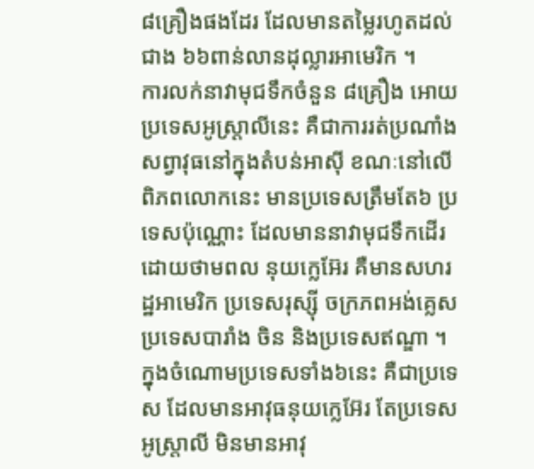៨គ្រឿងផងដែរ ដែលមានតម្លៃរហូតដល់ជាង ៦៦ពាន់លានដុល្លារអាមេរិក ។
ការលក់នាវាមុជទឹកចំនួន ៨គ្រឿង អោយប្រទេសអូស្ត្រាលីនេះ គឺជាការរត់ប្រណាំង សព្វាវុធនៅក្នុងតំបន់អាស៊ី ខណៈនៅលើពិភពលោកនេះ មានប្រទេសត្រឹមតែ៦ ប្រទេសប៉ុណ្ណោះ ដែលមាននាវាមុជទឹកដើរដោយថាមពល នុយក្លេអ៊ែរ គឺមានសហរដ្ឋអាមេរិក ប្រទេសរុស្ស៊ី ចក្រភពអង់គ្លេស ប្រទេសបារាំង ចិន និងប្រទេសឥណ្ឌា ។
ក្នុងចំណោមប្រទេសទាំង៦នេះ គឺជាប្រទេស ដែលមានអាវុធនុយក្លេអ៊ែរ តែប្រទេសអូស្ត្រាលី មិនមានអាវុ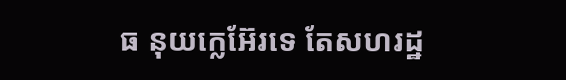ធ នុយក្លេអ៊ែរទេ តែសហរដ្ឋ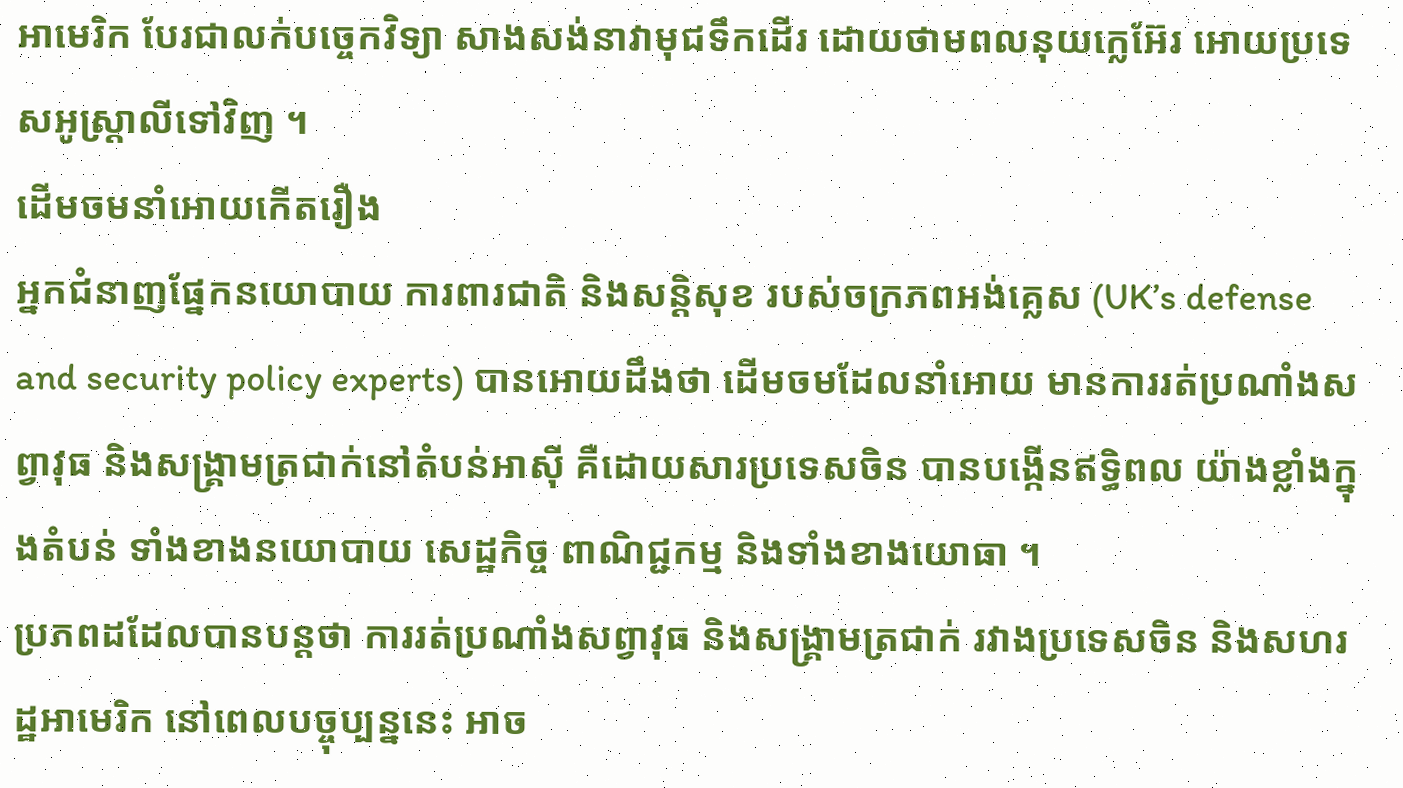អាមេរិក បែរជាលក់បច្ចេកវិទ្យា សាងសង់នាវាមុជទឹកដើរ ដោយថាមពលនុយក្លេអ៊ែរ អោយប្រទេសអូស្ត្រាលីទៅវិញ ។
ដើមចមនាំអោយកើតរឿង
អ្នកជំនាញផ្នែកនយោបាយ ការពារជាតិ និងសន្តិសុខ របស់ចក្រភពអង់គ្លេស (UK’s defense and security policy experts) បានអោយដឹងថា ដើមចមដែលនាំអោយ មានការរត់ប្រណាំងសព្វាវុធ និងសង្គ្រាមត្រជាក់នៅតំបន់អាស៊ី គឺដោយសារប្រទេសចិន បានបង្កើនឥទ្ធិពល យ៉ាងខ្លាំងក្នុងតំបន់ ទាំងខាងនយោបាយ សេដ្ឋកិច្ច ពាណិជ្ជកម្ម និងទាំងខាងយោធា ។
ប្រភពដដែលបានបន្តថា ការរត់ប្រណាំងសព្វាវុធ និងសង្គ្រាមត្រជាក់ រវាងប្រទេសចិន និងសហរដ្ឋអាមេរិក នៅពេលបច្ចុប្បន្ននេះ អាច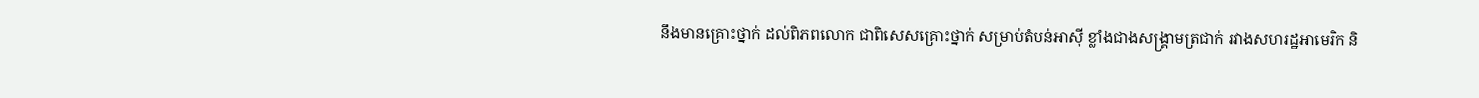នឹងមានគ្រោះថ្នាក់ ដល់ពិភពលោក ជាពិសេសគ្រោះថ្នាក់ សម្រាប់តំបន់អាស៊ី ខ្លាំងជាងសង្គ្រាមត្រជាក់ រវាងសហរដ្ឋអាមេរិក និ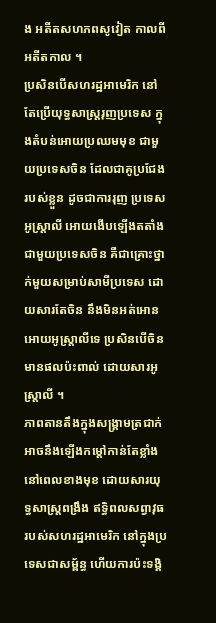ង អតីតសហភពសូវៀត កាលពីអតីតកាល ។
ប្រសិនបើសហរដ្ឋអាមេរិក នៅតែប្រើយុទ្ធសាស្ត្ររុញប្រទេស ក្នុងតំបន់អោយប្រឈមមុខ ជាមួយប្រទេសចិន ដែលជាគូប្រជែងរបស់ខ្លួន ដូចជាការរុញ ប្រទេសអូស្ត្រាលី អោយងើបឡើងតតាំង ជាមួយប្រទេសចិន គឺជាគ្រោះថ្នាក់មួយសម្រាប់សាមីប្រទេស ដោយសារតែចិន នឹងមិនអត់អោនអោយអូស្ត្រាលីទេ ប្រសិនបើចិន មានផលប៉ះពាល់ ដោយសារអូស្ត្រាលី ។
ភាពតានតឹងក្នុងសង្គ្រាមត្រជាក់ អាចនឹងឡើងកម្តៅកាន់តែខ្លាំង នៅពេលខាងមុខ ដោយសារយុទ្ធសាស្ត្រពង្រឹង ឥទ្ធិពលសព្វាវុធ របស់សហរដ្ឋអាមេរិក នៅក្នុងប្រទេសជាសម្ព័ន្ធ ហើយការប៉ះទង្គិ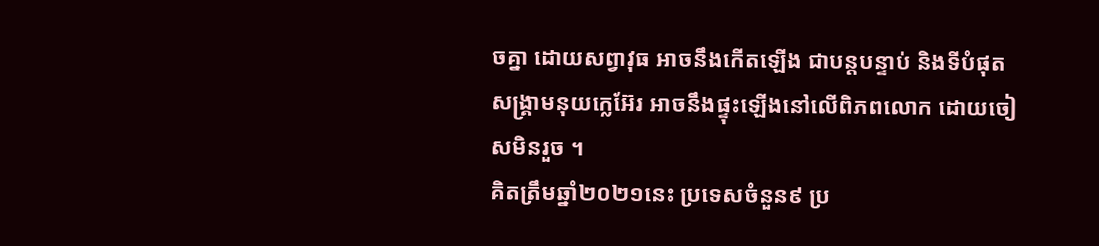ចគ្នា ដោយសព្វាវុធ អាចនឹងកើតឡើង ជាបន្តបន្ទាប់ និងទីបំផុត សង្គ្រាមនុយក្លេអ៊ែរ អាចនឹងផ្ទុះឡើងនៅលើពិភពលោក ដោយចៀសមិនរួច ។
គិតត្រឹមឆ្នាំ២០២១នេះ ប្រទេសចំនួន៩ ប្រ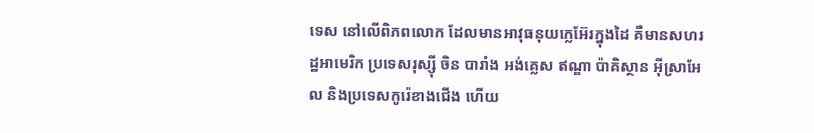ទេស នៅលើពិភពលោក ដែលមានអាវុធនុយក្លេអ៊ែរក្នុងដៃ គឺមានសហរដ្ឋអាមេរិក ប្រទេសរុស្ស៊ី ចិន បារាំង អង់គ្លេស ឥណ្ឌា ប៉ាគិស្ថាន អ៊ីស្រាអែល និងប្រទេសកូរ៉េខាងជើង ហើយ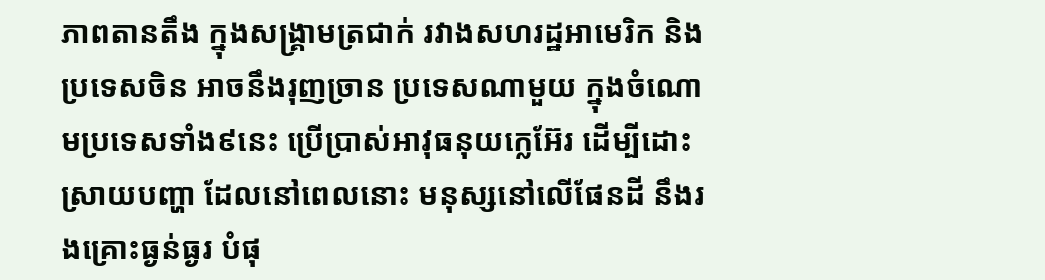ភាពតានតឹង ក្នុងសង្គ្រាមត្រជាក់ រវាងសហរដ្ឋអាមេរិក និងប្រទេសចិន អាចនឹងរុញច្រាន ប្រទេសណាមួយ ក្នុងចំណោមប្រទេសទាំង៩នេះ ប្រើប្រាស់អាវុធនុយក្លេអ៊ែរ ដើម្បីដោះស្រាយបញ្ហា ដែលនៅពេលនោះ មនុស្សនៅលើផែនដី នឹងរងគ្រោះធ្ងន់ធ្ងរ បំផុ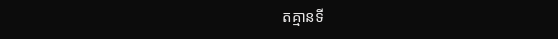តគ្មានទី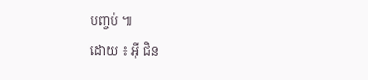បញ្ចប់ ៕
ដោយ ៖ អ៊ី ជិន